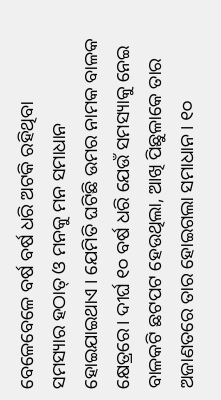ବେଳେବେଳେ ବର୍ଷ ବର୍ଷ ଧରି ଅଟକି ରହିଥିବା ସମସ୍ୟାର ହଠାତ୍ ଓ ମନକୁ ମନ ସମାଧାନ ହୋଇଯାଇଥାଏ । ଯେମିତି ଘଟିଛି ଉମର ନାମକ ବାଳକ କ୍ଷେତ୍ରରେ। ଦୀର୍ଘ ୧୦ ବର୍ଷ ଧରି ଯେଉଁ ସମସ୍ୟାକୁ ନେଇ ବାଳକଟି ଛଟପଟ ହେଉଥିଲା, ଆଖି ପିଛୁଳାକେ ତାର ଅଜାଣତରେ ତାର ହୋଇଗଲା ସମାଧାନ। ୧୦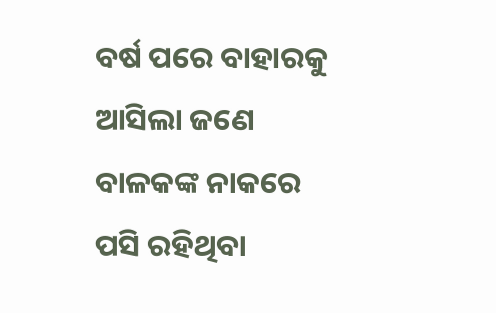ବର୍ଷ ପରେ ବାହାରକୁ ଆସିଲା ଜଣେ ବାଳକଙ୍କ ନାକରେ ପସି ରହିଥିବା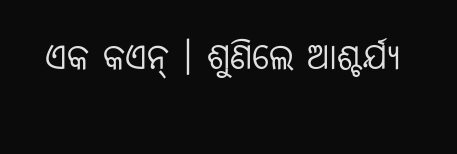ଏକ କଏନ୍ । ଶୁଣିଲେ ଆଶ୍ଚର୍ଯ୍ୟ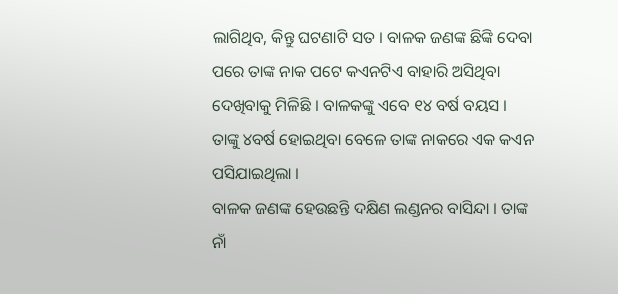ଲାଗିଥିବ, କିନ୍ତୁ ଘଟଣାଟି ସତ । ବାଳକ ଜଣଙ୍କ ଛିଙ୍କି ଦେବା ପରେ ତାଙ୍କ ନାକ ପଟେ କଏନଟିଏ ବାହାରି ଅସିଥିବା ଦେଖିବାକୁ ମିଳିଛି । ବାଳକଙ୍କୁ ଏବେ ୧୪ ବର୍ଷ ବୟସ । ତାଙ୍କୁ ୪ବର୍ଷ ହୋଇଥିବା ବେଳେ ତାଙ୍କ ନାକରେ ଏକ କଏନ ପସିଯାଇଥିଲା ।
ବାଳକ ଜଣଙ୍କ ହେଉଛନ୍ତି ଦକ୍ଷିଣ ଲଣ୍ଡନର ବାସିନ୍ଦା । ତାଙ୍କ ନାଁ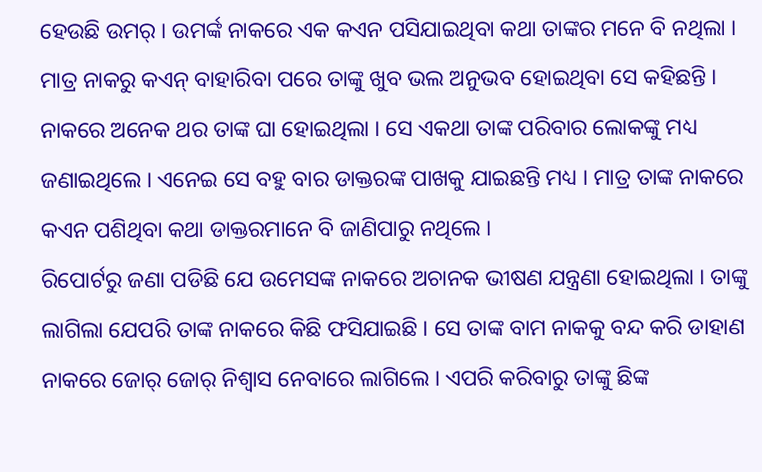ହେଉଛି ଉମର୍ । ଉମର୍ଙ୍କ ନାକରେ ଏକ କଏନ ପସିଯାଇଥିବା କଥା ତାଙ୍କର ମନେ ବି ନଥିଲା । ମାତ୍ର ନାକରୁ କଏନ୍ ବାହାରିବା ପରେ ତାଙ୍କୁ ଖୁବ ଭଲ ଅନୁଭବ ହୋଇଥିବା ସେ କହିଛନ୍ତି । ନାକରେ ଅନେକ ଥର ତାଙ୍କ ଘା ହୋଇଥିଲା । ସେ ଏକଥା ତାଙ୍କ ପରିବାର ଲୋକଙ୍କୁ ମଧ୍ୟ ଜଣାଇଥିଲେ । ଏନେଇ ସେ ବହୁ ବାର ଡାକ୍ତରଙ୍କ ପାଖକୁ ଯାଇଛନ୍ତି ମଧ୍ୟ । ମାତ୍ର ତାଙ୍କ ନାକରେ କଏନ ପଶିଥିବା କଥା ଡାକ୍ତରମାନେ ବି ଜାଣିପାରୁ ନଥିଲେ ।
ରିପୋର୍ଟରୁ ଜଣା ପଡିଛି ଯେ ଉମେସଙ୍କ ନାକରେ ଅଚାନକ ଭୀଷଣ ଯନ୍ତ୍ରଣା ହୋଇଥିଲା । ତାଙ୍କୁ ଲାଗିଲା ଯେପରି ତାଙ୍କ ନାକରେ କିଛି ଫସିଯାଇଛି । ସେ ତାଙ୍କ ବାମ ନାକକୁ ବନ୍ଦ କରି ଡାହାଣ ନାକରେ ଜୋର୍ ଜୋର୍ ନିଶ୍ୱାସ ନେବାରେ ଲାଗିଲେ । ଏପରି କରିବାରୁ ତାଙ୍କୁ ଛିଙ୍କ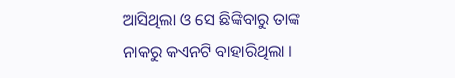ଆସିଥିଲା ଓ ସେ ଛିଙ୍କିବାରୁ ତାଙ୍କ ନାକରୁ କଏନଟି ବାହାରିଥିଲା ।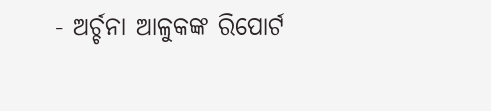- ଅର୍ଚ୍ଚନା ଆଳୁକଙ୍କ ରିପୋର୍ଟ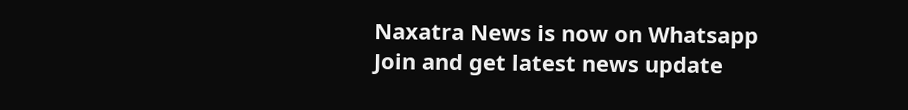Naxatra News is now on Whatsapp
Join and get latest news update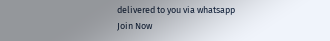delivered to you via whatsapp
Join Now